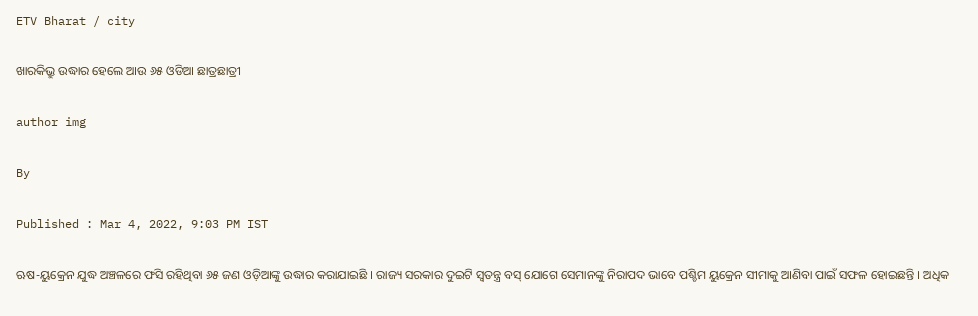ETV Bharat / city

ଖାରକିଭ୍ରୁ ଉଦ୍ଧାର ହେଲେ ଆଉ ୬୫ ଓଡିଆ ଛାତ୍ରଛାତ୍ରୀ

author img

By

Published : Mar 4, 2022, 9:03 PM IST

ଋଷ-ୟୁକ୍ରେନ ଯୁଦ୍ଧ ଅଞ୍ଚଳରେ ଫସି ରହିଥିବା ୬୫ ଜଣ ଓଡ଼ିଆଙ୍କୁ ଉଦ୍ଧାର କରାଯାଇଛି । ରାଜ୍ୟ ସରକାର ଦୁଇଟି ସ୍ବତନ୍ତ୍ର ବସ୍ ଯୋଗେ ସେମାନଙ୍କୁ ନିରାପଦ ଭାବେ ପଶ୍ଚିମ ୟୁକ୍ରେନ ସୀମାକୁ ଆଣିବା ପାଇଁ ସଫଳ ହୋଇଛନ୍ତି । ଅଧିକ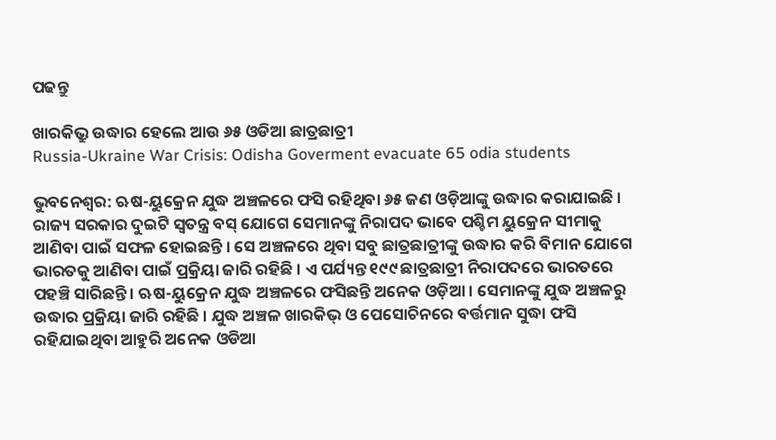ପଢନ୍ତୁ

ଖାରକିଭ୍ରୁ ଉଦ୍ଧାର ହେଲେ ଆଉ ୬୫ ଓଡିଆ ଛାତ୍ରଛାତ୍ରୀ
Russia-Ukraine War Crisis: Odisha Goverment evacuate 65 odia students

ଭୁବନେଶ୍ବର: ଋଷ-ୟୁକ୍ରେନ ଯୁଦ୍ଧ ଅଞ୍ଚଳରେ ଫସି ରହିଥିବା ୬୫ ଜଣ ଓଡ଼ିଆଙ୍କୁ ଉଦ୍ଧାର କରାଯାଇଛି । ରାଜ୍ୟ ସରକାର ଦୁଇଟି ସ୍ବତନ୍ତ୍ର ବସ୍ ଯୋଗେ ସେମାନଙ୍କୁ ନିରାପଦ ଭାବେ ପଶ୍ଚିମ ୟୁକ୍ରେନ ସୀମାକୁ ଆଣିବା ପାଇଁ ସଫଳ ହୋଇଛନ୍ତି । ସେ ଅଞ୍ଚଳରେ ଥିବା ସବୁ ଛାତ୍ରଛାତ୍ରୀଙ୍କୁ ଉଦ୍ଧାର କରି ବିମାନ ଯୋଗେ ଭାରତକୁ ଆଣିବା ପାଇଁ ପ୍ରକ୍ରିୟା ଜାରି ରହିଛି । ଏ ପର୍ଯ୍ୟନ୍ତ ୧୯୯ ଛାତ୍ରଛାତ୍ରୀ ନିରାପଦରେ ଭାରତରେ ପହଞ୍ଚି ସାରିଛନ୍ତି । ଋଷ-ୟୁକ୍ରେନ ଯୁଦ୍ଧ ଅଞ୍ଚଳରେ ଫସିଛନ୍ତି ଅନେକ ଓଡ଼ିଆ । ସେମାନଙ୍କୁ ଯୁଦ୍ଧ ଅଞ୍ଚଳରୁ ଉଦ୍ଧାର ପ୍ରକ୍ରିୟା ଜାରି ରହିଛି । ଯୁଦ୍ଧ ଅଞ୍ଚଳ ଖାରକିଭ୍ ଓ ପେସୋଚିନରେ ବର୍ତ୍ତମାନ ସୁଦ୍ଧା ଫସି ରହିଯାଇଥିବା ଆହୁରି ଅନେକ ଓଡିଆ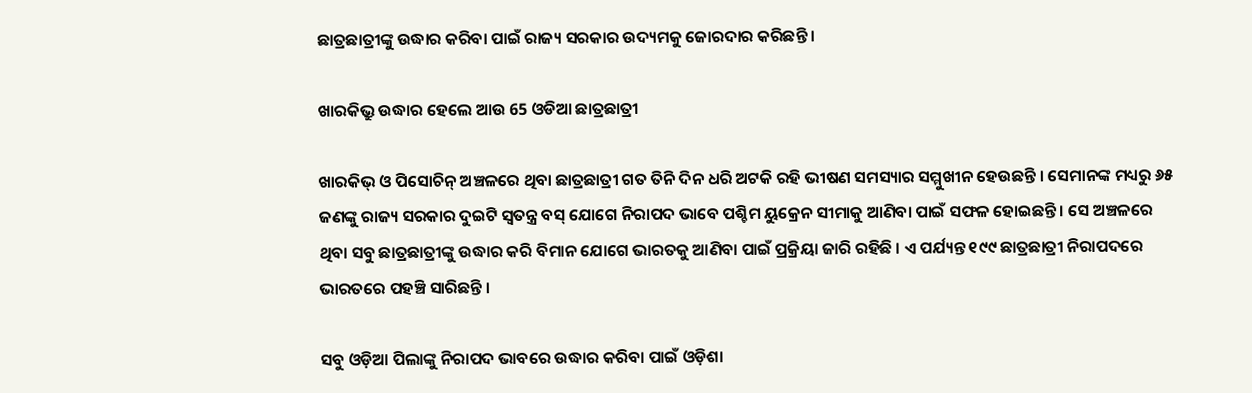ଛାତ୍ରଛାତ୍ରୀଙ୍କୁ ଉଦ୍ଧାର କରିବା ପାଇଁ ରାଜ୍ୟ ସରକାର ଉଦ୍ୟମକୁ ଜୋରଦାର କରିଛନ୍ତି ।

ଖାରକିଭ୍ରୁ ଉଦ୍ଧାର ହେଲେ ଆଉ 65 ଓଡିଆ ଛାତ୍ରଛାତ୍ରୀ

ଖାରକିଭ୍ ଓ ପିସୋଚିନ୍ ଅଞ୍ଚଳରେ ଥିବା ଛାତ୍ରଛାତ୍ରୀ ଗତ ତିନି ଦିନ ଧରି ଅଟକି ରହି ଭୀଷଣ ସମସ୍ୟାର ସମ୍ମୁଖୀନ ହେଉଛନ୍ତି । ସେମାନଙ୍କ ମଧ୍ୟରୁ ୬୫ ଜଣଙ୍କୁ ରାଜ୍ୟ ସରକାର ଦୁଇଟି ସ୍ବତନ୍ତ୍ର ବସ୍ ଯୋଗେ ନିରାପଦ ଭାବେ ପଶ୍ଚିମ ୟୁକ୍ରେନ ସୀମାକୁ ଆଣିବା ପାଇଁ ସଫଳ ହୋଇଛନ୍ତି । ସେ ଅଞ୍ଚଳରେ ଥିବା ସବୁ ଛାତ୍ରଛାତ୍ରୀଙ୍କୁ ଉଦ୍ଧାର କରି ବିମାନ ଯୋଗେ ଭାରତକୁ ଆଣିବା ପାଇଁ ପ୍ରକ୍ରିୟା ଜାରି ରହିଛି । ଏ ପର୍ଯ୍ୟନ୍ତ ୧୯୯ ଛାତ୍ରଛାତ୍ରୀ ନିରାପଦରେ ଭାରତରେ ପହଞ୍ଚି ସାରିଛନ୍ତି ।

ସବୁ ଓଡ଼ିଆ ପିଲାଙ୍କୁ ନିରାପଦ ଭାବରେ ଉଦ୍ଧାର କରିବା ପାଇଁ ଓଡ଼ିଶା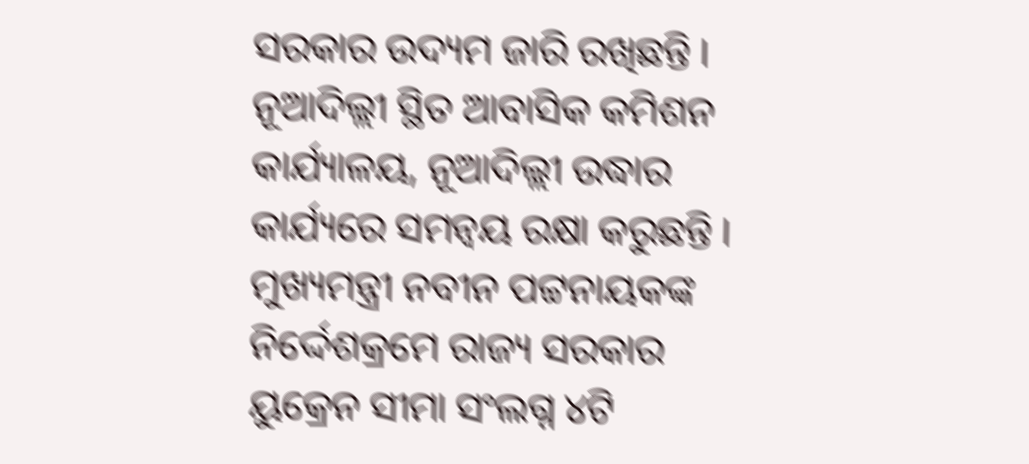ସରକାର ଉଦ୍ୟମ ଜାରି ରଖିଛନ୍ତି । ନୂଆଦିଲ୍ଲୀ ସ୍ଥିତ ଆବାସିକ କମିଶନ କାର୍ଯ୍ୟାଳୟ, ନୂଆଦିଲ୍ଲୀ ଉଦ୍ଧାର କାର୍ଯ୍ୟରେ ସମନ୍ବୟ ରକ୍ଷା କରୁଛନ୍ତି । ମୁଖ୍ୟମନ୍ତ୍ରୀ ନବୀନ ପଟ୍ଟନାୟକଙ୍କ ନିର୍ଦ୍ଦେଶକ୍ରମେ ରାଜ୍ୟ ସରକାର ୟୁକ୍ରେନ ସୀମା ସଂଲଗ୍ନ ୪ଟି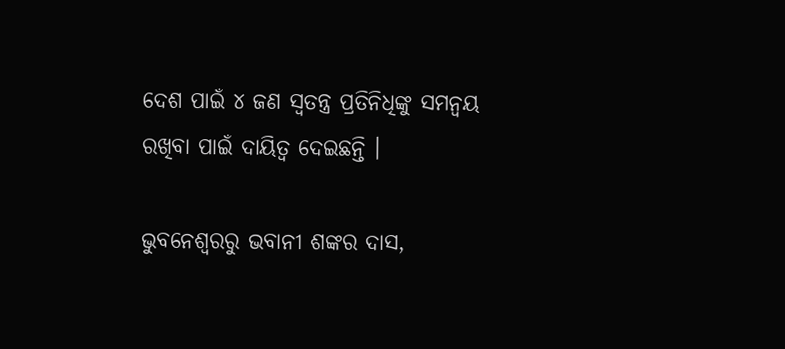ଦେଶ ପାଇଁ ୪ ଜଣ ସ୍ବତନ୍ତ୍ର ପ୍ରତିନିଧିଙ୍କୁ ସମନ୍ବୟ ରଖିବା ପାଇଁ ଦାୟିତ୍ବ ଦେଇଛନ୍ତି ।

ଭୁବନେଶ୍ବରରୁ ଭବାନୀ ଶଙ୍କର ଦାସ,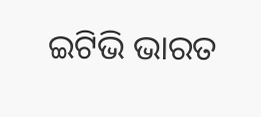ଇଟିଭି ଭାରତ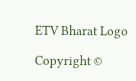ETV Bharat Logo

Copyright ©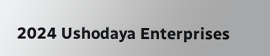2024 Ushodaya Enterprises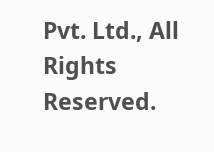Pvt. Ltd., All Rights Reserved.